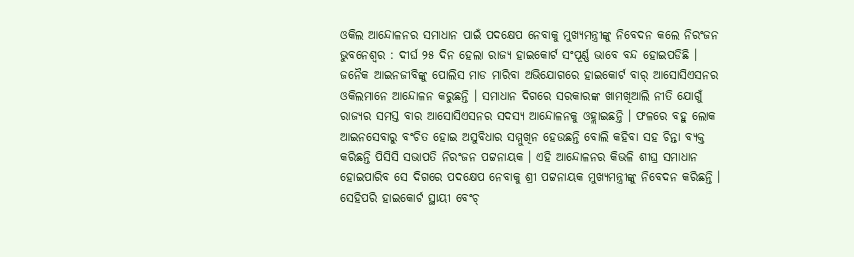ଓକିଲ ଆନ୍ଦୋଳନର ସମାଧାନ ପାଇଁ ପଦକ୍ଷେପ ନେବାକୁ ମୁଖ୍ୟମନ୍ତ୍ରୀଙ୍କୁ ନିବେଦନ କଲେ ନିରଂଜନ
ଭୁବନେଶ୍ୱର : ଦୀର୍ଘ ୨୫ ଦିନ ହେଲା ରାଜ୍ୟ ହାଇକୋର୍ଟ ସଂପୂର୍ଣ୍ଣ ଭାବେ ବନ୍ଦ ହୋଇପଡିଛି । ଜନୈକ ଆଇନଜୀବିଙ୍କୁ ପୋଲିସ ମାଡ ମାରିବା ଅଭିଯୋଗରେ ହାଇକୋର୍ଟ ବାର୍ ଆସୋସିଏସନର ଓକିଲମାନେ ଆନ୍ଦୋଳନ କରୁଛନ୍ତି । ସମାଧାନ ଦିଗରେ ସରକାରଙ୍କ ଖାମଖିଆଲି ନୀତି ଯୋଗୁଁ ରାଜ୍ୟର ସମସ୍ତ ବାର ଆସୋସିଏସନର ସଦସ୍ୟ ଆନ୍ଦୋଳନକୁ ଓହ୍ଲାଇଛନ୍ତି । ଫଳରେ ବହୁ ଲୋକ ଆଇନସେବାରୁ ବଂଚିତ ହୋଇ ଅସୁବିଧାର ସମ୍ମୁଖିନ ହେଉଛନ୍ତି ବୋଲି କହିବା ସହ ଚିନ୍ତା ବ୍ୟକ୍ତ କରିଛନ୍ତି ପିସିସି ସଭାପତି ନିରଂଜନ ପଟ୍ଟନାୟକ । ଏହି ଆନ୍ଦୋଳନର କିଭଳି ଶୀଘ୍ର ସମାଧାନ ହୋଇପାରିବ ସେ ଦିଗରେ ପଦକ୍ଷେପ ନେବାକୁ ଶ୍ରୀ ପଟ୍ଟନାୟକ ମୁଖ୍ୟମନ୍ତ୍ରୀଙ୍କୁ ନିବେଦନ କରିଛନ୍ତି ।
ସେହିପରି ହାଇକୋର୍ଟ ସ୍ଥାୟୀ ବେଂଚ୍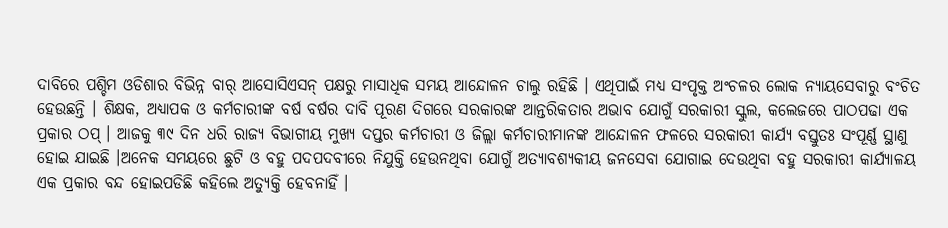ଦାବିରେ ପଶ୍ଚିମ ଓଡିଶାର ବିଭିନ୍ନ ବାର୍ ଆସୋସିଏସନ୍ ପକ୍ଷରୁ ମାସାଧିକ ସମୟ ଆନ୍ଦୋଳନ ଚାଲୁ ରହିଛି । ଏଥିପାଇଁ ମଧ୍ୟ ସଂପୃକ୍ତ ଅଂଚଳର ଲୋକ ନ୍ୟାୟସେବାରୁ ବଂଚିତ ହେଉଛନ୍ତି । ଶିକ୍ଷକ, ଅଧ୍ୟାପକ ଓ କର୍ମଚାରୀଙ୍କ ବର୍ଷ ବର୍ଷର ଦାବି ପୂରଣ ଦିଗରେ ସରକାରଙ୍କ ଆନ୍ତରିକତାର ଅଭାବ ଯୋଗୁଁ ସରକାରୀ ସ୍କୁଲ, କଲେଜରେ ପାଠପଢା ଏକ ପ୍ରକାର ଠପ୍ । ଆଜକୁ ୩୯ ଦିନ ଧରି ରାଜ୍ୟ ବିଭାଗୀୟ ମୁଖ୍ୟ ଦପ୍ତର କର୍ମଚାରୀ ଓ ଜିଲ୍ଲା କର୍ମଚାରୀମାନଙ୍କ ଆନ୍ଦୋଳନ ଫଳରେ ସରକାରୀ କାର୍ଯ୍ୟ ବସ୍ତୁତଃ ସଂପୂର୍ଣ୍ଣ ସ୍ଥାଣୁ ହୋଇ ଯାଇଛି ।ଅନେକ ସମୟରେ ଛୁଟି ଓ ବହୁ ପଦପଦବୀରେ ନିଯୁକ୍ତି ହେଉନଥିବା ଯୋଗୁଁ ଅତ୍ୟାବଶ୍ୟକୀୟ ଜନସେବା ଯୋଗାଇ ଦେଉଥିବା ବହୁ ସରକାରୀ କାର୍ଯ୍ୟାଳୟ ଏକ ପ୍ରକାର ବନ୍ଦ ହୋଇପଡିଛି କହିଲେ ଅତ୍ୟୁକ୍ତି ହେବନାହିଁ ।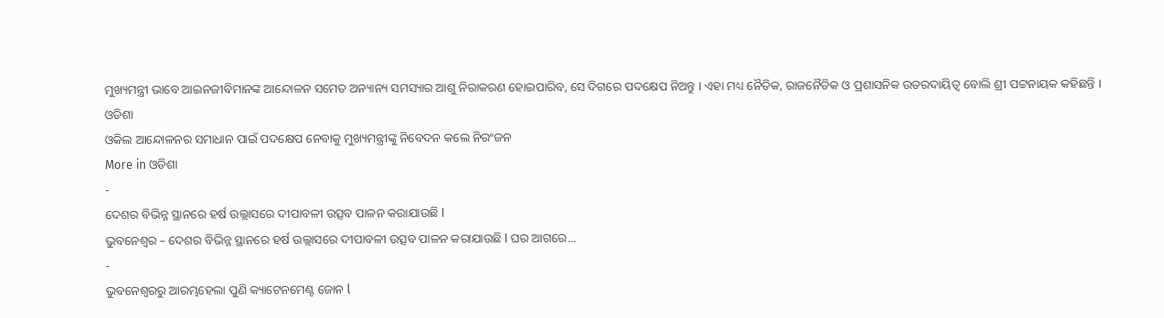ମୁଖ୍ୟମନ୍ତ୍ରୀ ଭାବେ ଆଇନଜୀବିମାନଙ୍କ ଆନ୍ଦୋଳନ ସମେତ ଅନ୍ୟାନ୍ୟ ସମସ୍ୟାର ଆଶୁ ନିରାକରଣ ହୋଇପାରିବ, ସେ ଦିଗରେ ପଦକ୍ଷେପ ନିଅନ୍ତୁ । ଏହା ମଧ୍ୟ ନୈତିକ, ରାଜନୈତିକ ଓ ପ୍ରଶାସନିକ ଉତରଦାୟିତ୍ୱ ବୋଲି ଶ୍ରୀ ପଟ୍ଟନାୟକ କହିଛନ୍ତି ।
ଓଡିଶା
ଓକିଲ ଆନ୍ଦୋଳନର ସମାଧାନ ପାଇଁ ପଦକ୍ଷେପ ନେବାକୁ ମୁଖ୍ୟମନ୍ତ୍ରୀଙ୍କୁ ନିବେଦନ କଲେ ନିରଂଜନ
More in ଓଡିଶା
-
ଦେଶର ବିଭିନ୍ନ ସ୍ଥାନରେ ହର୍ଷ ଉଲ୍ଲାସରେ ଦୀପାବଳୀ ଉତ୍ସବ ପାଳନ କରାଯାଉଛି ا
ଭୁବନେଶ୍ୱର – ଦେଶର ବିଭିନ୍ନ ସ୍ଥାନରେ ହର୍ଷ ଉଲ୍ଲାସରେ ଦୀପାବଳୀ ଉତ୍ସବ ପାଳନ କରାଯାଉଛି ا ଘର ଆଗରେ...
-
ଭୁବନେଶ୍ୱରରୁ ଆରମ୍ଭହେଲା ପୁଣି କ୍ୟାଟେନମେଣ୍ଟ ଜୋନ l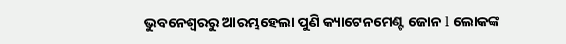ଭୁବନେଶ୍ୱରରୁ ଆରମ୍ଭହେଲା ପୁଣି କ୍ୟାଟେନମେଣ୍ଟ ଜୋନ l ଲୋକଙ୍କ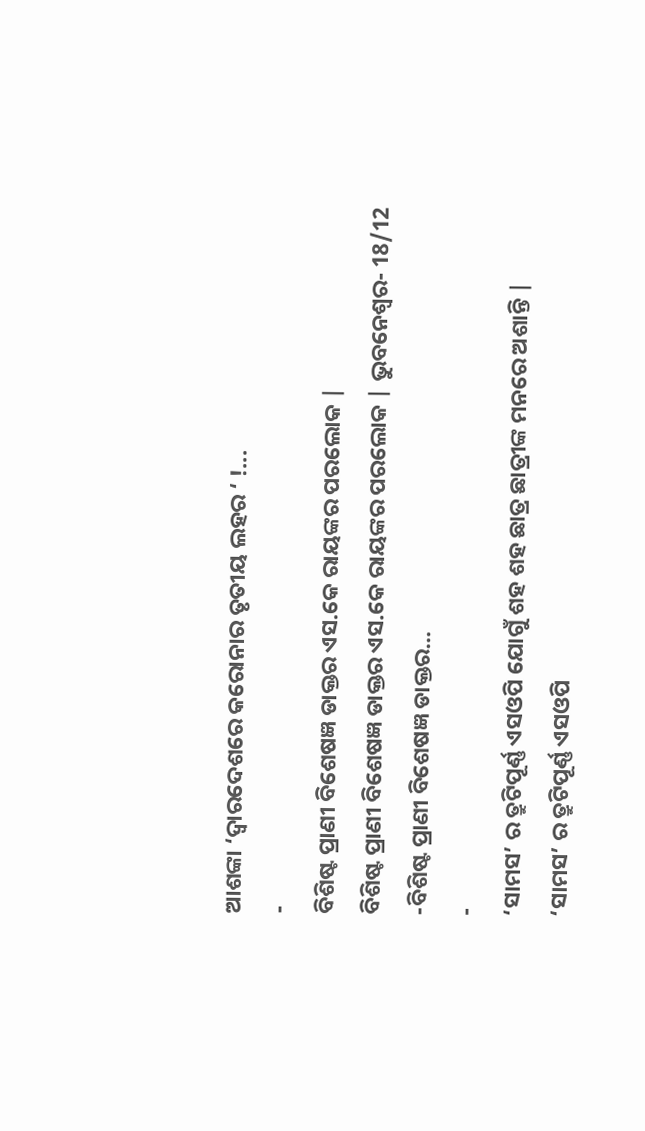ଆଶଙ୍କା ‘ଦ୍ୱାରଦେଶରେ କରୋନାର ତୃତୀୟ ଲହର ‘ !...
-
ବିଶିଷ୍ଟ ପ୍ରାଣୀ ବିଶେଷଜ୍ଞ ଡାକ୍ତର ଏସ.କେ ରାୟଙ୍କର ପରଲୋକ |
ବିଶିଷ୍ଟ ପ୍ରାଣୀ ବିଶେଷଜ୍ଞ ଡାକ୍ତର ଏସ.କେ ରାୟଙ୍କର ପରଲୋକ | ଭୁବନେଶ୍ୱର- 18/12 -ବିଶିଷ୍ଟ ପ୍ରାଣୀ ବିଶେଷଜ୍ଞ ଡାକ୍ତର...
-
‘ସାମସ’ ର ତ୍ରୁଟିପୂର୍ଣ୍ଣ ଏସଓପି ଯୋଗୁଁ ଶହ ଶହ ଛାତ୍ର ଛାତ୍ରୀଙ୍କ ମନରେ ଅଶାନ୍ତି |
‘ସାମସ’ ର ତ୍ରୁଟିପୂର୍ଣ୍ଣ ଏସଓପି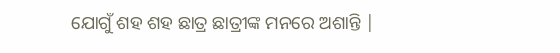ଯୋଗୁଁ ଶହ ଶହ ଛାତ୍ର ଛାତ୍ରୀଙ୍କ ମନରେ ଅଶାନ୍ତି |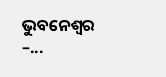ଭୁବନେଶ୍ୱର –...